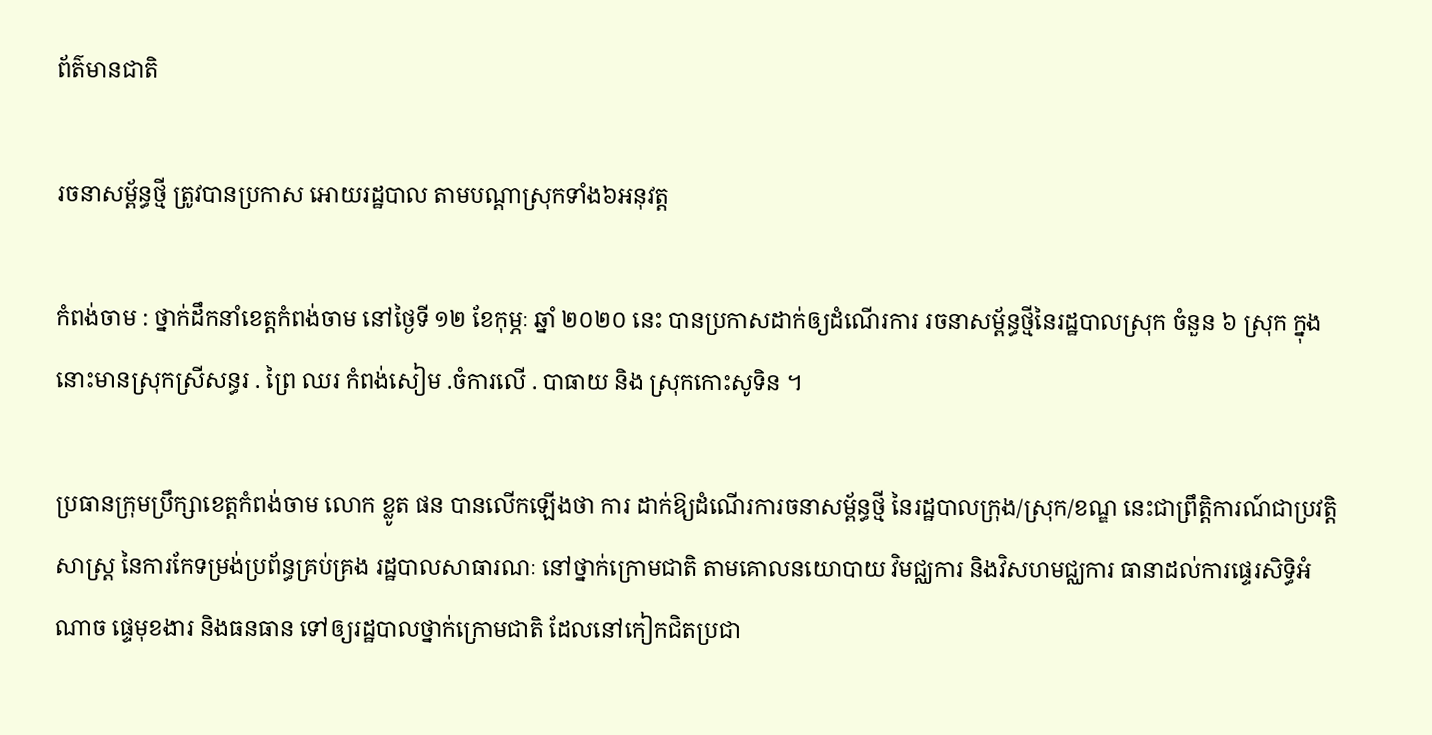ព័ត៌មានជាតិ

រចនាសម្ព័ន្ធថ្មី ត្រូវបានប្រកាស អោយរដ្ឋបាល តាមបណ្តាស្រុកទាំង៦អនុវត្ត

កំពង់ចាម : ថ្នាក់ដឹកនាំខេត្តកំពង់ចាម នៅថ្ងៃទី ១២ ខែកុម្ភៈ ឆ្នាំ ២០២០ នេះ បានប្រកាសដាក់ឲ្យដំណើរការ រចនាសម្ព័ន្ធថ្មីនៃរដ្ឋបាលស្រុក ចំនួន ៦ ស្រុក ក្នុងនោះមានស្រុកស្រីសន្ធរ . ព្រៃ ឈរ កំពង់សៀម .ចំការលើ . បាធាយ និង ស្រុកកោះសូទិន ។

ប្រធានក្រុមប្រឹក្សាខេត្តកំពង់ចាម លោក ខ្លូត ផន បានលើកឡើងថា ការ ដាក់ឱ្យដំណើរការចនាសម្ព័ន្ធថ្មី នៃរដ្ឋបាលក្រុង/ស្រុក/ខណ្ឌ នេះជាព្រឹត្តិការណ៍ជាប្រវត្តិសាស្ត្រ នៃការកែទម្រង់ប្រព័ន្ធគ្រប់គ្រង រដ្ឋបាលសាធារណៈ នៅថ្នាក់ក្រោមជាតិ តាមគោលនយោបាយ វិមជ្ឈការ និងវិសហមជ្ឈការ ធានាដល់ការផ្ទេរសិទ្ធិអំណាច ផ្ទេមុខងារ និងធនធាន ទៅឲ្យរដ្ឋបាលថ្នាក់ក្រោមជាតិ ដែលនៅកៀកជិតប្រជា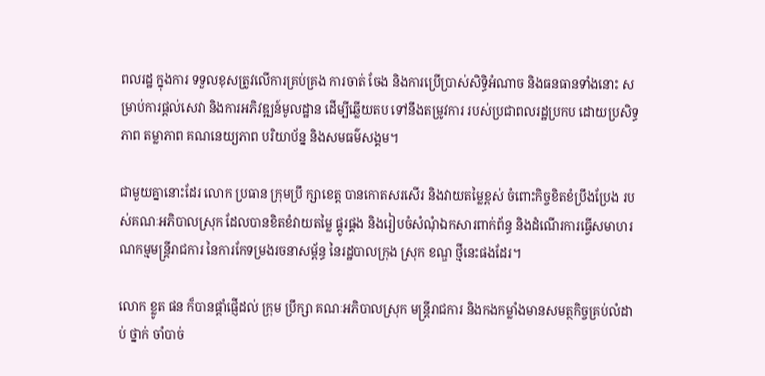ពលរដ្ឋ ក្នុងការ ទទួលខុសត្រូវលើការគ្រប់គ្រង ការចាត់ ចែង និងការប្រើប្រាស់សិទ្ធិអំណាច និងធនធានទាំងនោះ សម្រាប់ការផ្ដល់សេវា និងការអភិវឌ្ឍន៍មូលដ្ឋាន ដើម្បីឆ្លើយតប ទៅនឹងតម្រូវការ របស់ប្រជាពលរដ្ឋប្រកប ដោយប្រសិទ្ធភាព តម្លាភាព គណនេយ្យភាព បរិយាប័ន្ន និងសមធម៌សង្គម។

ជាមួយគ្នានោះដែរ លោក ប្រធាន ក្រុមប្រឹ ក្សាខេត្ត បានកោតសរសើរ និងវាយតម្លៃខ្ពស់ ចំពោះកិច្ចខិតខំប្រឹងប្រែង របស់គណៈអភិបាលស្រុក ដែលបានខិតខំវាយតម្លៃ ផ្គូរផ្គង និងរៀបចំសំណុំឯកសារពាក់ព័ន្ធ និងដំណើរការធ្វើសមាហរណកម្មមន្ត្រីរាជការ នៃការកែទម្រងរចនាសម្ព័ន្ធ នៃរដ្ឋបាលក្រុង ស្រុក ខណ្ឌ ថ្មីនេះផងដែរ។

លោក ខ្លូត ផន ក៏បានផ្ដាំផ្ញើដល់ ក្រុម ប្រឹក្សា គណៈអភិបាលស្រុក មន្ត្រីរាជការ និងកងកម្លាំងមានសមត្ថកិច្ចគ្រប់លំដាប់ ថ្នាក់ ចាំបាច់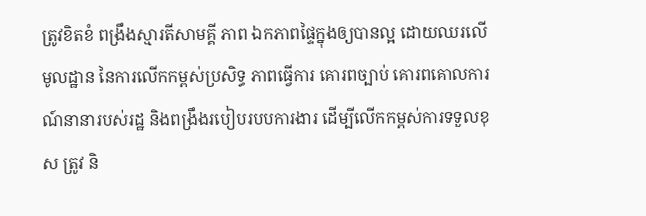ត្រូវខិតខំ ពង្រឹងស្មារតីសាមគ្គី ភាព ឯកភាពផ្ទៃក្នុងឲ្យបានល្អ ដោយឈរលើមូលដ្ឋាន នៃការលើកកម្ពស់ប្រសិទ្ធ ភាពធ្វើការ គោរពច្បាប់ គោរពគោលការ ណ៍នានារបស់រដ្ឋ និងពង្រឹងរបៀបរបបការងារ ដើម្បីលើកកម្ពស់ការទទួលខុស ត្រូវ និ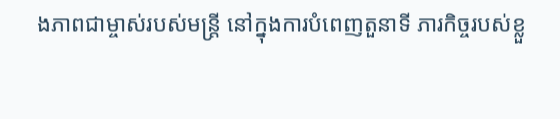ងភាពជាម្ចាស់របស់មន្ត្រី នៅក្នុងការបំពេញតួនាទី ភារកិច្ចរបស់ខ្លួ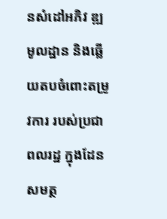នសំដៅអភិវ ឌ្ឍមូលដ្ឋាន និងឆ្លើយតបចំពោះតម្រូវការ របស់ប្រជាពលរដ្ឋ ក្នុងដែនសមត្ថ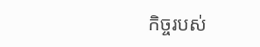កិច្ចរបស់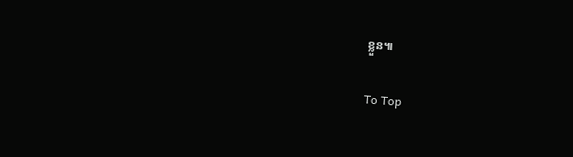ខ្លួន៕

To Top